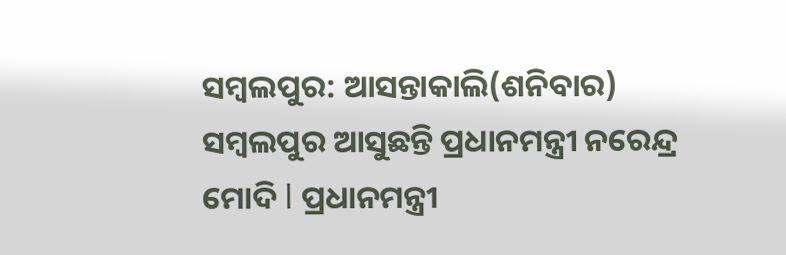ସମ୍ବଲପୁର: ଆସନ୍ତାକାଲି(ଶନିବାର) ସମ୍ବଲପୁର ଆସୁଛନ୍ତି ପ୍ରଧାନମନ୍ତ୍ରୀ ନରେନ୍ଦ୍ର ମୋଦି l ପ୍ରଧାନମନ୍ତ୍ରୀ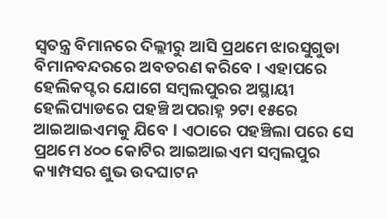ସ୍ବତନ୍ତ୍ର ବିମାନରେ ଦିଲ୍ଲୀରୁ ଆସି ପ୍ରଥମେ ଝାରସୁଗୁଡା ବିମାନବନ୍ଦରରେ ଅବତରଣ କରିବେ । ଏହାପରେ ହେଲିକପ୍ଟର ଯୋଗେ ସମ୍ବଲପୁରର ଅସ୍ଥାୟୀ ହେଲିପ୍ୟାଡରେ ପହଞ୍ଚି ଅପରାହ୍ନ ୨ଟା ୧୫ରେ ଆଇଆଇଏମକୁ ଯିବେ l ଏଠାରେ ପହଞ୍ଚିଲା ପରେ ସେ ପ୍ରଥମେ ୪୦୦ କୋଟିର ଆଇଆଇଏମ ସମ୍ବଲପୁର କ୍ୟାମ୍ପସର ଶୁଭ ଉଦଘାଟନ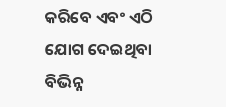କରିବେ ଏବଂ ଏଠି ଯୋଗ ଦେଇଥିବା ବିଭିନ୍ନ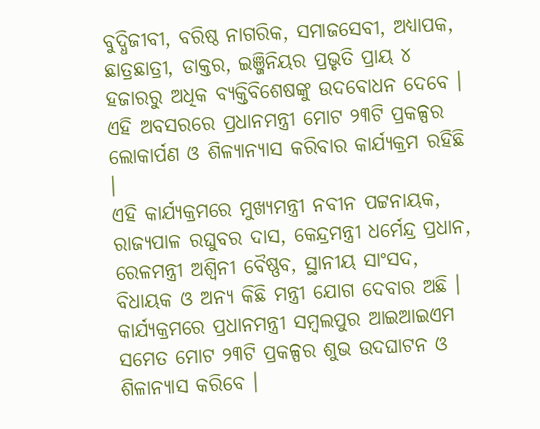ବୁଦ୍ଧିଜୀବୀ, ବରିଷ୍ଠ ନାଗରିକ, ସମାଜସେବୀ, ଅଧ୍ୟାପକ, ଛାତ୍ରଛାତ୍ରୀ, ଡାକ୍ତର, ଇଞ୍ଜିନିୟର ପ୍ରଭୃତି ପ୍ରାୟ ୪ ହଜାରରୁ ଅଧିକ ବ୍ୟକ୍ତିବିଶେଷଙ୍କୁ ଉଦବୋଧନ ଦେବେ । ଏହି ଅବସରରେ ପ୍ରଧାନମନ୍ତ୍ରୀ ମୋଟ ୨୩ଟି ପ୍ରକଳ୍ପର ଲୋକାର୍ପଣ ଓ ଶିଳ୍ୟାନ୍ୟାସ କରିବାର କାର୍ଯ୍ୟକ୍ରମ ରହିଛି ।
ଏହି କାର୍ଯ୍ୟକ୍ରମରେ ମୁଖ୍ୟମନ୍ତ୍ରୀ ନବୀନ ପଟ୍ଟନାୟକ, ରାଜ୍ୟପାଳ ରଘୁବର ଦାସ, କେନ୍ଦ୍ରମନ୍ତ୍ରୀ ଧର୍ମେନ୍ଦ୍ର ପ୍ରଧାନ, ରେଳମନ୍ତ୍ରୀ ଅଶ୍ୱିନୀ ବୈଷ୍ଣବ, ସ୍ଥାନୀୟ ସାଂସଦ, ବିଧାୟକ ଓ ଅନ୍ୟ କିଛି ମନ୍ତ୍ରୀ ଯୋଗ ଦେବାର ଅଛି । କାର୍ଯ୍ୟକ୍ରମରେ ପ୍ରଧାନମନ୍ତ୍ରୀ ସମ୍ବଲପୁର ଆଇଆଇଏମ ସମେତ ମୋଟ ୨୩ଟି ପ୍ରକଳ୍ପର ଶୁଭ ଉଦଘାଟନ ଓ ଶିଳାନ୍ୟାସ କରିବେ ।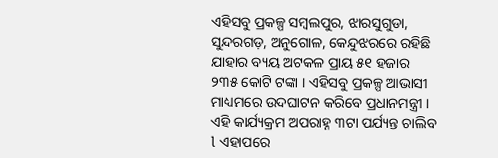ଏହିସବୁ ପ୍ରକଳ୍ପ ସମ୍ବଲପୁର, ଝାରସୁଗୁଡା, ସୁନ୍ଦରଗଡ଼, ଅନୁଗୋଳ, କେନ୍ଦୁଝରରେ ରହିଛି ଯାହାର ବ୍ୟୟ ଅଟକଳ ପ୍ରାୟ ୫୧ ହଜାର ୨୩୫ କୋଟି ଟଙ୍କା । ଏହିସବୁ ପ୍ରକଳ୍ପ ଆଭାସୀ ମାଧ୍ୟମରେ ଉଦଘାଟନ କରିବେ ପ୍ରଧାନମନ୍ତ୍ରୀ । ଏହି କାର୍ଯ୍ୟକ୍ରମ ଅପରାହ୍ନ ୩ଟା ପର୍ଯ୍ୟନ୍ତ ଚାଲିବ l ଏହାପରେ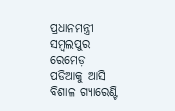ପ୍ରଧାନମନ୍ତ୍ରୀ ସମ୍ବଲପୁର ରେମେଡ଼ ପଡିଆକୁ ଆସି ବିଶାଳ ଗ୍ୟାରେଣ୍ଟି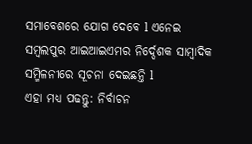ସମାବେଶରେ ଯୋଗ ଦେବେ l ଏନେଇ ସମ୍ବଲପୁର ଆଇଆଇଏମର ନିର୍ଦ୍ଦେଶକ ସାମ୍ବାଦିକ ସମ୍ମିଳନୀରେ ସୂଚନା ଦେଇଛନ୍ତି l
ଏହା ମଧ୍ୟ ପଢନ୍ତୁ: ନିର୍ବାଚନ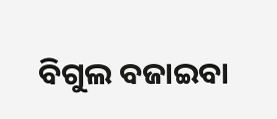ବିଗୁଲ ବଜାଇବା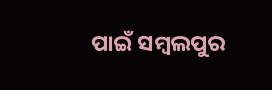ପାଇଁ ସମ୍ବଲପୁର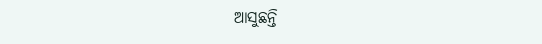ଆସୁଛନ୍ତି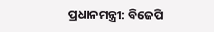ପ୍ରଧାନମନ୍ତ୍ରୀ: ବିଜେପି